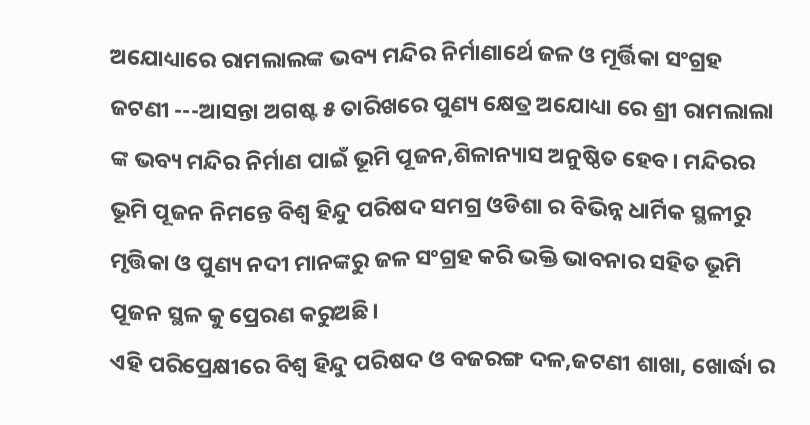ଅଯୋଧ୍ୟାରେ ରାମଲାଲଙ୍କ ଭବ୍ୟ ମନ୍ଦିର ନିର୍ମାଣାର୍ଥେ ଜଳ ଓ ମୂର୍ତ୍ତିକା ସଂଗ୍ରହ
ଜଟଣୀ ---ଆସନ୍ତା ଅଗଷ୍ଟ ୫ ତାରିଖରେ ପୁଣ୍ୟ କ୍ଷେତ୍ର ଅଯୋଧ୍ୟା ରେ ଶ୍ରୀ ରାମଲାଲା ଙ୍କ ଭବ୍ୟ ମନ୍ଦିର ନିର୍ମାଣ ପାଇଁ ଭୂମି ପୂଜନ,ଶିଳାନ୍ୟାସ ଅନୁଷ୍ଠିତ ହେବ। ମନ୍ଦିରର ଭୂମି ପୂଜନ ନିମନ୍ତେ ବିଶ୍ୱ ହିନ୍ଦୁ ପରିଷଦ ସମଗ୍ର ଓଡିଶା ର ବିଭିନ୍ନ ଧାର୍ମିକ ସ୍ଥଳୀରୁ ମୃତ୍ତିକା ଓ ପୁଣ୍ୟ ନଦୀ ମାନଙ୍କରୁ ଜଳ ସଂଗ୍ରହ କରି ଭକ୍ତି ଭାବନାର ସହିତ ଭୂମି ପୂଜନ ସ୍ଥଳ କୁ ପ୍ରେରଣ କରୁଅଛି।
ଏହି ପରିପ୍ରେକ୍ଷୀରେ ବିଶ୍ୱ ହିନ୍ଦୁ ପରିଷଦ ଓ ବଜରଙ୍ଗ ଦଳ,ଜଟଣୀ ଶାଖା, ଖୋର୍ଦ୍ଧା ର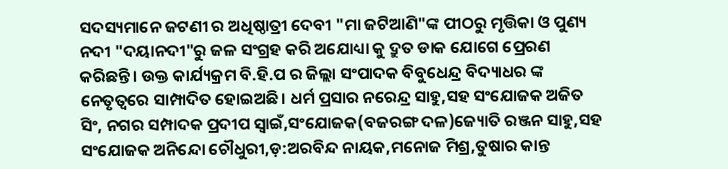ସଦସ୍ୟମାନେ ଜଟଣୀ ର ଅଧିଷ୍ଠାତ୍ରୀ ଦେବୀ "ମା ଜଟିଆଣି"ଙ୍କ ପୀଠରୁ ମୃତ୍ତିକା ଓ ପୁଣ୍ୟ ନଦୀ "ଦୟାନଦୀ"ରୁ ଜଳ ସଂଗ୍ରହ କରି ଅଯୋଧ୍ୟା କୁ ଦ୍ରୁତ ଡାକ ଯୋଗେ ପ୍ରେରଣ କରିଛନ୍ତି। ଉକ୍ତ କାର୍ଯ୍ୟକ୍ରମ ବି.ହି.ପ ର ଜିଲ୍ଲା ସଂପାଦକ ବିବୁଧେନ୍ଦ୍ର ବିଦ୍ୟାଧର ଙ୍କ ନେତୃତ୍ୱରେ ସାମ୍ପାଦିତ ହୋଇଅଛି। ଧର୍ମ ପ୍ରସାର ନରେନ୍ଦ୍ର ସାହୁ,ସହ ସଂଯୋଜକ ଅଜିତ ସିଂ, ନଗର ସମ୍ପାଦକ ପ୍ରଦୀପ ସ୍ୱାଇଁ,ସଂଯୋଜକ(ବଜରଙ୍ଗ ଦଳ)ଜ୍ୟୋତି ରଞ୍ଜନ ସାହୁ,ସହ ସଂଯୋଜକ ଅନିନ୍ଦୋ ଚୌଧୁରୀ,ଡ଼:ଅରବିନ୍ଦ ନାୟକ,ମନୋଜ ମିଶ୍ର,ତୁଷାର କାନ୍ତ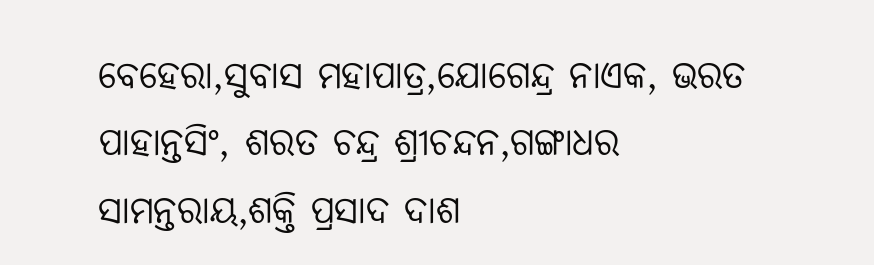ବେହେରା,ସୁବାସ ମହାପାତ୍ର,ଯୋଗେନ୍ଦ୍ର ନାଏକ, ଭରତ ପାହାନ୍ତସିଂ, ଶରତ ଚନ୍ଦ୍ର ଶ୍ରୀଚନ୍ଦନ,ଗଙ୍ଗାଧର ସାମନ୍ତରାୟ,ଶକ୍ତି ପ୍ରସାଦ ଦାଶ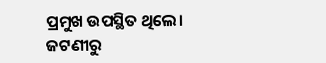ପ୍ରମୁଖ ଉପସ୍ଥିତ ଥିଲେ।
ଜଟଣୀରୁ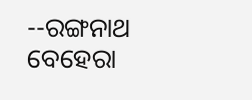--ରଙ୍ଗନାଥ ବେହେରା